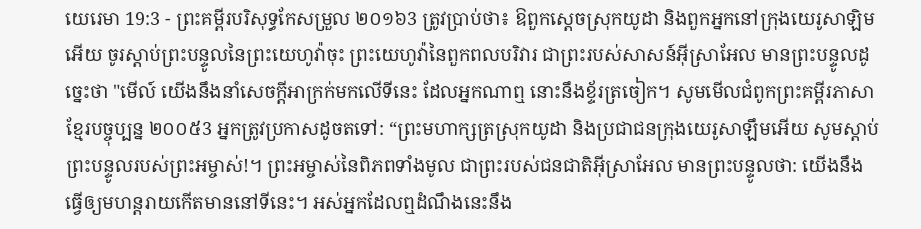យេរេមា 19:3 - ព្រះគម្ពីរបរិសុទ្ធកែសម្រួល ២០១៦3 ត្រូវប្រាប់ថា៖ ឱពួកស្តេចស្រុកយូដា និងពួកអ្នកនៅក្រុងយេរូសាឡិមអើយ ចូរស្តាប់ព្រះបន្ទូលនៃព្រះយេហូវ៉ាចុះ ព្រះយេហូវ៉ានៃពួកពលបរិវារ ជាព្រះរបស់សាសន៍អ៊ីស្រាអែល មានព្រះបន្ទូលដូច្នេះថា "មើល៍ យើងនឹងនាំសេចក្ដីអាក្រក់មកលើទីនេះ ដែលអ្នកណាឮ នោះនឹងខ្ទ័រត្រចៀក។ សូមមើលជំពូកព្រះគម្ពីរភាសាខ្មែរបច្ចុប្បន្ន ២០០៥3 អ្នកត្រូវប្រកាសដូចតទៅ: “ព្រះមហាក្សត្រស្រុកយូដា និងប្រជាជនក្រុងយេរូសាឡឹមអើយ សូមស្ដាប់ព្រះបន្ទូលរបស់ព្រះអម្ចាស់!។ ព្រះអម្ចាស់នៃពិភពទាំងមូល ជាព្រះរបស់ជនជាតិអ៊ីស្រាអែល មានព្រះបន្ទូលថា: យើងនឹងធ្វើឲ្យមហន្តរាយកើតមាននៅទីនេះ។ អស់អ្នកដែលឮដំណឹងនេះនឹង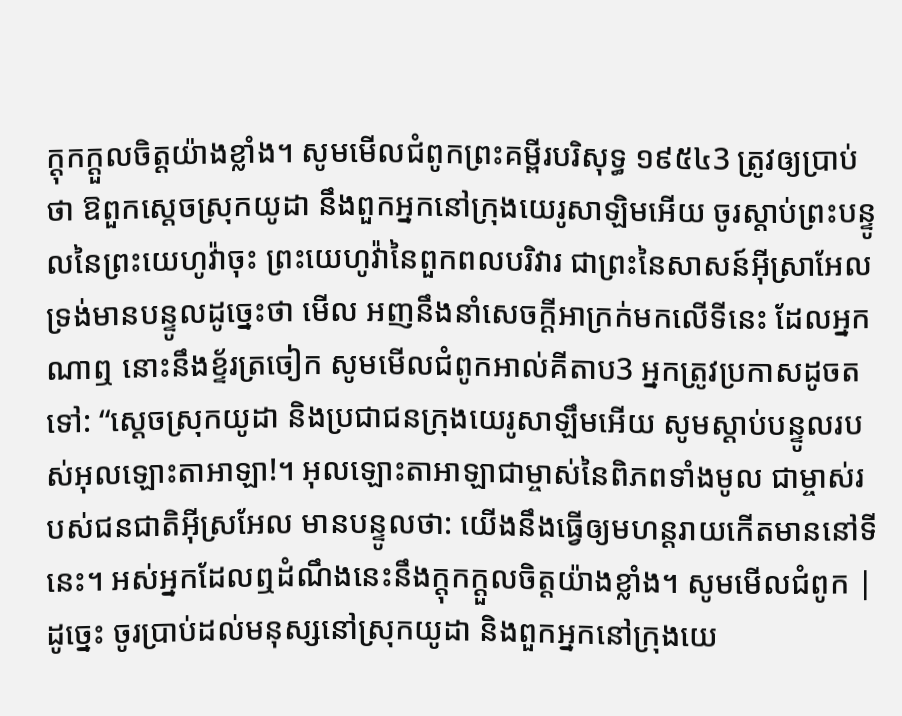ក្ដុកក្ដួលចិត្តយ៉ាងខ្លាំង។ សូមមើលជំពូកព្រះគម្ពីរបរិសុទ្ធ ១៩៥៤3 ត្រូវឲ្យប្រាប់ថា ឱពួកស្តេចស្រុកយូដា នឹងពួកអ្នកនៅក្រុងយេរូសាឡិមអើយ ចូរស្តាប់ព្រះបន្ទូលនៃព្រះយេហូវ៉ាចុះ ព្រះយេហូវ៉ានៃពួកពលបរិវារ ជាព្រះនៃសាសន៍អ៊ីស្រាអែល ទ្រង់មានបន្ទូលដូច្នេះថា មើល អញនឹងនាំសេចក្ដីអាក្រក់មកលើទីនេះ ដែលអ្នកណាឮ នោះនឹងខ្ទ័រត្រចៀក សូមមើលជំពូកអាល់គីតាប3 អ្នកត្រូវប្រកាសដូចតទៅ: “ស្តេចស្រុកយូដា និងប្រជាជនក្រុងយេរូសាឡឹមអើយ សូមស្ដាប់បន្ទូលរបស់អុលឡោះតាអាឡា!។ អុលឡោះតាអាឡាជាម្ចាស់នៃពិភពទាំងមូល ជាម្ចាស់របស់ជនជាតិអ៊ីស្រអែល មានបន្ទូលថា: យើងនឹងធ្វើឲ្យមហន្តរាយកើតមាននៅទីនេះ។ អស់អ្នកដែលឮដំណឹងនេះនឹងក្ដុកក្ដួលចិត្តយ៉ាងខ្លាំង។ សូមមើលជំពូក |
ដូច្នេះ ចូរប្រាប់ដល់មនុស្សនៅស្រុកយូដា និងពួកអ្នកនៅក្រុងយេ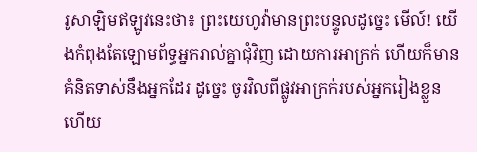រូសាឡិមឥឡូវនេះថា៖ ព្រះយេហូវ៉ាមានព្រះបន្ទូលដូច្នេះ មើល៍! យើងកំពុងតែឡោមព័ទ្ធអ្នករាល់គ្នាជុំវិញ ដោយការអាក្រក់ ហើយក៏មានគំនិតទាស់នឹងអ្នកដែរ ដូច្នេះ ចូរវិលពីផ្លូវអាក្រក់របស់អ្នករៀងខ្លួន ហើយ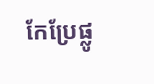កែប្រែផ្លូ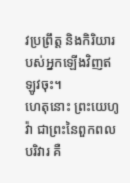វប្រព្រឹត្ត និងកិរិយារបស់អ្នកឡើងវិញឥឡូវចុះ។
ហេតុនោះ ព្រះយេហូវ៉ា ជាព្រះនៃពួកពលបរិវារ គឺ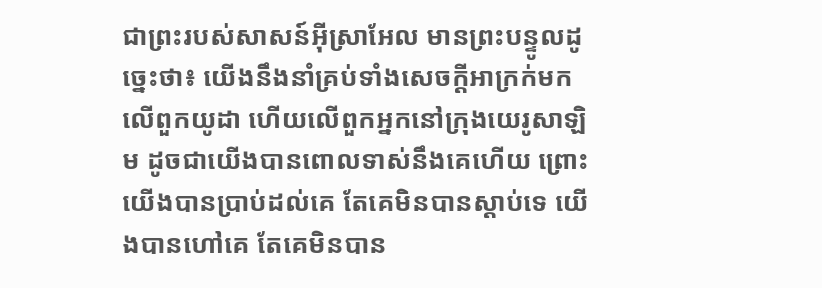ជាព្រះរបស់សាសន៍អ៊ីស្រាអែល មានព្រះបន្ទូលដូច្នេះថា៖ យើងនឹងនាំគ្រប់ទាំងសេចក្ដីអាក្រក់មកលើពួកយូដា ហើយលើពួកអ្នកនៅក្រុងយេរូសាឡិម ដូចជាយើងបានពោលទាស់នឹងគេហើយ ព្រោះយើងបានប្រាប់ដល់គេ តែគេមិនបានស្តាប់ទេ យើងបានហៅគេ តែគេមិនបាន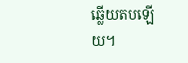ឆ្លើយតបឡើយ។